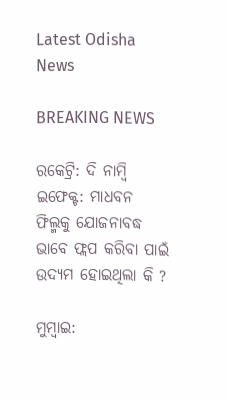Latest Odisha News

BREAKING NEWS

ରକେଟ୍ରି: ଦି ନାମ୍ବି ଇଫେକ୍ଟ: ମାଧବନ ଫିଲ୍ମକୁ ଯୋଜନାବଦ୍ଧ ଭାବେ ଫ୍ଲପ କରିବା ପାଇଁ ଉଦ୍ୟମ ହୋଇଥିଲା କି ?

ମୁମ୍ବାଇ: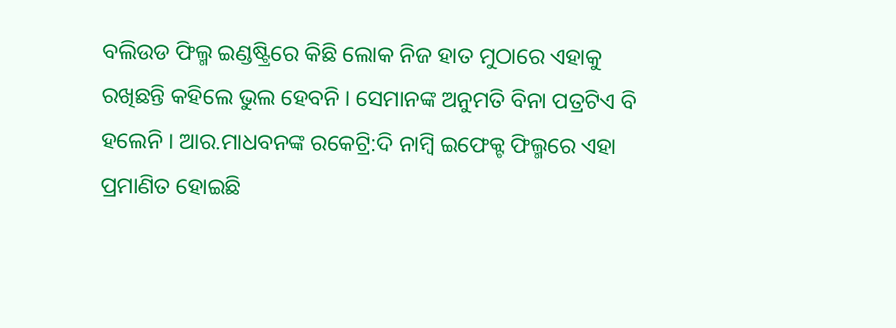ବଲିଉଡ ଫିଲ୍ମ ଇଣ୍ଡଷ୍ଟ୍ରିରେ କିଛି ଲୋକ ନିଜ ହାତ ମୁଠାରେ ଏହାକୁ ରଖିଛନ୍ତି କହିଲେ ଭୁଲ ହେବନି । ସେମାନଙ୍କ ଅନୁମତି ବିନା ପତ୍ରଟିଏ ବି ହଲେନି । ଆର.ମାଧବନଙ୍କ ରକେଟ୍ରି:ଦି ନାମ୍ବି ଇଫେକ୍ଟ ଫିଲ୍ମରେ ଏହା ପ୍ରମାଣିତ ହୋଇଛି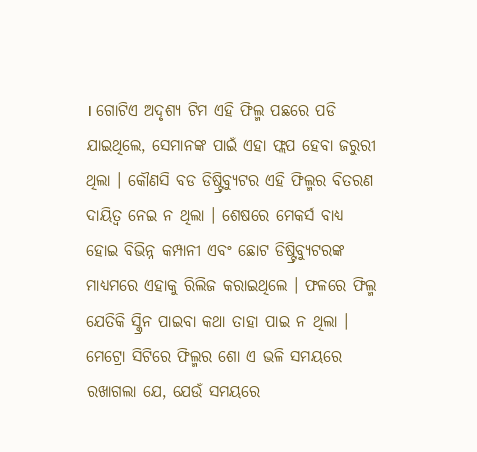। ଗୋଟିଏ ଅଦୃଶ୍ୟ ଟିମ ଏହି ଫିଲ୍ମ ପଛରେ ପଡି ଯାଇଥିଲେ, ସେମାନଙ୍କ ପାଇଁ ଏହା ଫ୍ଲପ ହେବା ଜରୁରୀ ଥିଲା । କୌଣସି ବଡ ଡିଷ୍ଟ୍ରିବ୍ୟୁଟର ଏହି ଫିଲ୍ମର ବିତରଣ ଦାୟିତ୍ୱ ନେଇ ନ ଥିଲା । ଶେଷରେ ମେକର୍ସ ବାଧ୍ୟ ହୋଇ ବିଭିନ୍ନ କମ୍ପାନୀ ଏବଂ ଛୋଟ ଡିଷ୍ଟ୍ରିବ୍ୟୁଟରଙ୍କ ମାଧ୍ୟମରେ ଏହାକୁ ରିଲିଜ କରାଇଥିଲେ । ଫଳରେ ଫିଲ୍ମ ଯେତିକି ସ୍କ୍ରିନ ପାଇବା କଥା ତାହା ପାଇ ନ ଥିଲା । ମେଟ୍ରୋ ସିଟିରେ ଫିଲ୍ମର ଶୋ ଏ ଭଳି ସମୟରେ ରଖାଗଲା ଯେ, ଯେଉଁ ସମୟରେ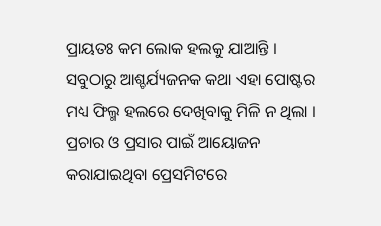ପ୍ରାୟତଃ କମ ଲୋକ ହଲକୁ ଯାଆନ୍ତି । ସବୁଠାରୁ ଆଶ୍ଚର୍ଯ୍ୟଜନକ କଥା ଏହା ପୋଷ୍ଟର ମଧ୍ୟ ଫିଲ୍ମ ହଲରେ ଦେଖିବାକୁ ମିଳି ନ ଥିଲା । ପ୍ରଚାର ଓ ପ୍ରସାର ପାଇଁ ଆୟୋଜନ କରାଯାଇଥିବା ପ୍ରେସମିଟରେ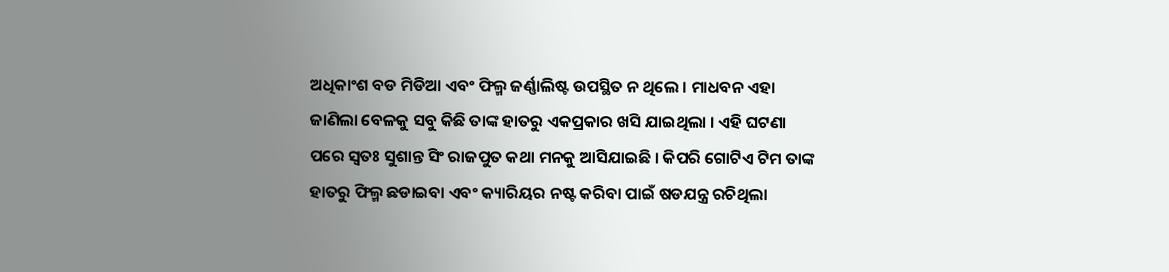ଅଧିକାଂଶ ବଡ ମିଡିଆ ଏବଂ ଫିଲ୍ମ ଜର୍ଣ୍ଣାଲିଷ୍ଟ ଉପସ୍ଥିତ ନ ଥିଲେ । ମାଧବନ ଏହା ଜାଣିଲା ବେଳକୁ ସବୁ କିଛି ତାଙ୍କ ହାତରୁ ଏକପ୍ରକାର ଖସି ଯାଇଥିଲା । ଏହି ଘଟଣା ପରେ ସ୍ୱତଃ ସୁଶାନ୍ତ ସିଂ ରାଜପୁତ କଥା ମନକୁ ଆସିଯାଇଛି । କିପରି ଗୋଟିଏ ଟିମ ତାଙ୍କ ହାତରୁ ଫିଲ୍ମ ଛଡାଇବା ଏବଂ କ୍ୟାରିୟର ନଷ୍ଟ କରିବା ପାଇଁ ଷଡଯନ୍ତ୍ର ରଚିଥିଲା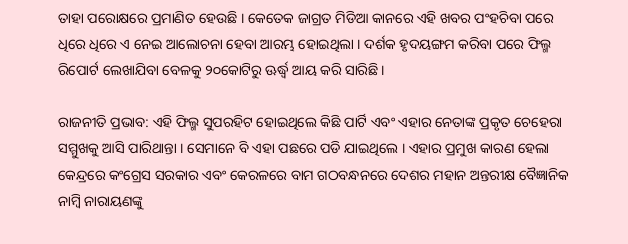ତାହା ପରୋକ୍ଷରେ ପ୍ରମାଣିତ ହେଉଛି । କେତେକ ଜାଗ୍ରତ ମିଡିଆ କାନରେ ଏହି ଖବର ପଂହଚିବା ପରେ ଧିରେ ଧିରେ ଏ ନେଇ ଆଲୋଚନା ହେବା ଆରମ୍ଭ ହୋଇଥିଲା । ଦର୍ଶକ ହୃଦୟଙ୍ଗମ କରିବା ପରେ ଫିଲ୍ମ ରିପୋର୍ଟ ଲେଖାଯିବା ବେଳକୁ ୨୦କୋଟିରୁ ଊର୍ଦ୍ଧ୍ୱ ଆୟ କରି ସାରିଛି ।

ରାଜନୀତି ପ୍ରଭାବ: ଏହି ଫିଲ୍ମ ସୁପରହିଟ ହୋଇଥିଲେ କିଛି ପାର୍ଟି ଏବଂ ଏହାର ନେତାଙ୍କ ପ୍ରକୃତ ଚେହେରା ସମ୍ମୁଖକୁ ଆସି ପାରିଥାନ୍ତା । ସେମାନେ ବି ଏହା ପଛରେ ପଡି ଯାଇଥିଲେ । ଏହାର ପ୍ରମୁଖ କାରଣ ହେଲା କେନ୍ଦ୍ରରେ କଂଗ୍ରେସ ସରକାର ଏବଂ କେରଳରେ ବାମ ଗଠବନ୍ଧନରେ ଦେଶର ମହାନ ଅନ୍ତରୀକ୍ଷ ବୈଜ୍ଞାନିକ ନାମ୍ବି ନାରାୟଣଙ୍କୁ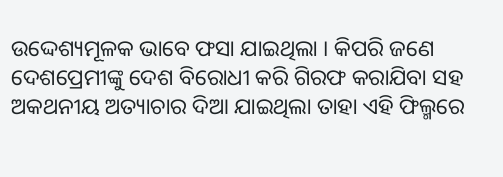ଉଦ୍ଦେଶ୍ୟମୂଳକ ଭାବେ ଫସା ଯାଇଥିଲା । କିପରି ଜଣେ ଦେଶପ୍ରେମୀଙ୍କୁ ଦେଶ ବିରୋଧୀ କରି ଗିରଫ କରାଯିବା ସହ ଅକଥନୀୟ ଅତ୍ୟାଚାର ଦିଆ ଯାଇଥିଲା ତାହା ଏହି ଫିଲ୍ମରେ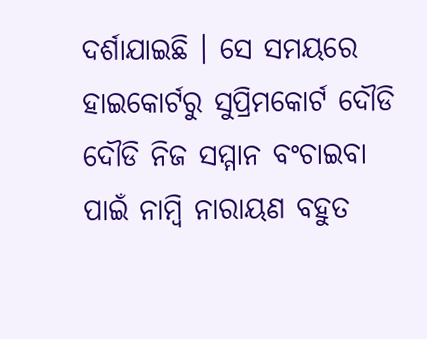ଦର୍ଶାଯାଇଛି । ସେ ସମୟରେ ହାଇକୋର୍ଟରୁ ସୁପ୍ରିମକୋର୍ଟ ଦୌଡି ଦୌଡି ନିଜ ସମ୍ମାନ ବଂଚାଇବା ପାଇଁ ନାମ୍ବି ନାରାୟଣ ବହୁତ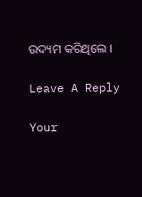ଉଦ୍ୟମ କରିଥିଲେ ।

Leave A Reply

Your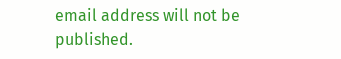email address will not be published.